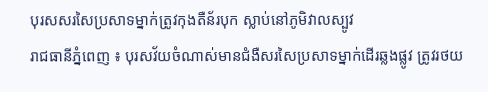បុរសសរសៃប្រសាទម្នាក់ត្រូវកុងតឺន័របុក ស្លាប់នៅភូមិវាលស្បូវ
រាជធានីភ្នំពេញ ៖ បុរសវ័យចំណាស់មានជំងឺសរសៃប្រសាទម្នាក់ដើរឆ្លងផ្លូវ ត្រូវរថយ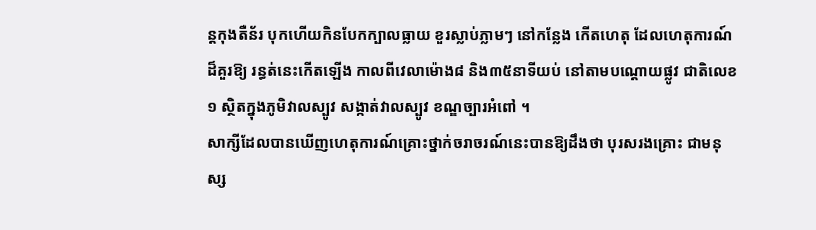ន្តកុងតឺន័រ បុកហើយកិនបែកក្បាលធ្លាយ ខួរស្លាប់ភ្លាមៗ នៅកន្លែង កើតហេតុ ដែលហេតុការណ៍ ដ៏គួរឱ្យ រន្ធត់នេះកើតឡើង កាលពីវេលាម៉ោង៨ និង៣៥នាទីយប់ នៅតាមបណ្តោយផ្លូវ ជាតិលេខ១ ស្ថិតក្នុងភូមិវាលស្បូវ សង្កាត់វាលស្បូវ ខណ្ឌច្បារអំពៅ ។
សាក្សីដែលបានឃើញហេតុការណ៍គ្រោះថ្នាក់ចរាចរណ៍នេះបានឱ្យដឹងថា បុរសរងគ្រោះ ជាមនុស្ស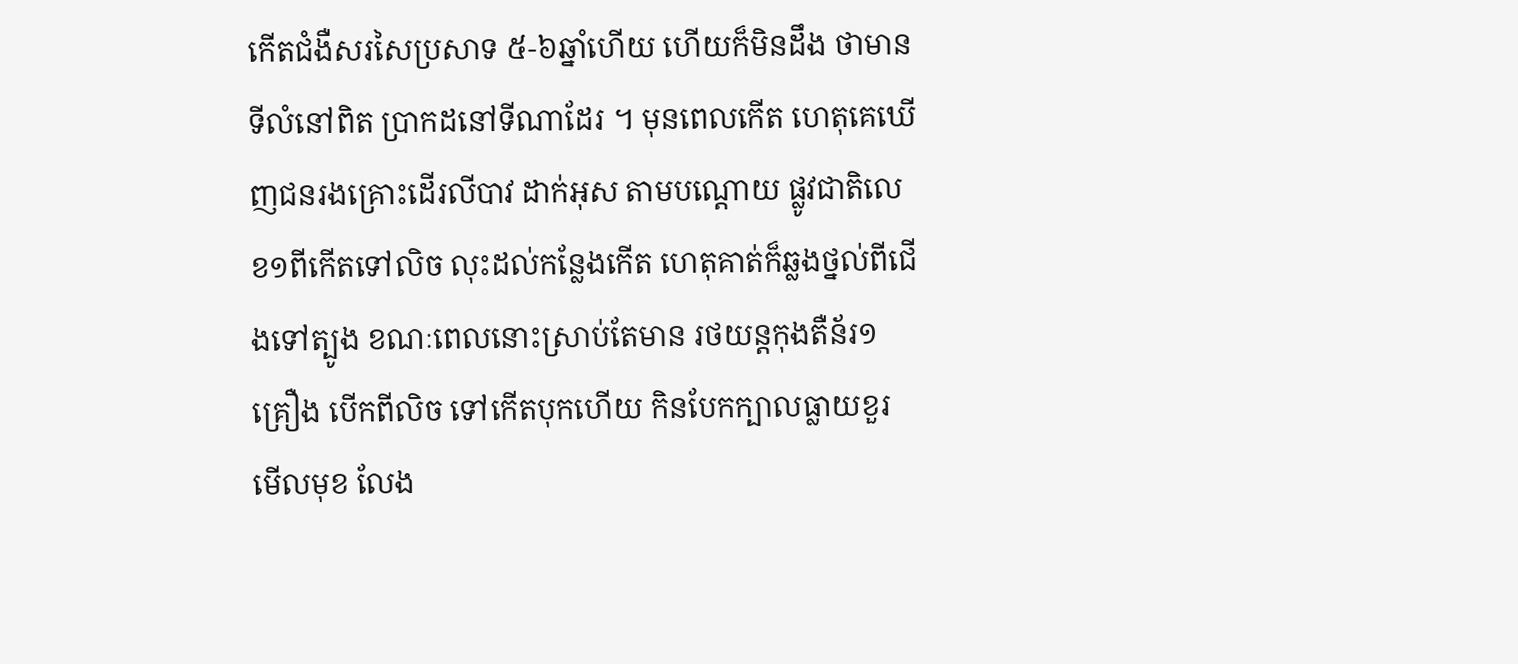កើតជំងឺសរសៃប្រសាទ ៥-៦ឆ្នាំហើយ ហើយក៏មិនដឹង ថាមានទីលំនៅពិត ប្រាកដនៅទីណាដែរ ។ មុនពេលកើត ហេតុគេឃើញជនរងគ្រោះដើរលីបាវ ដាក់អុស តាមបណ្តោយ ផ្លូវជាតិលេខ១ពីកើតទៅលិច លុះដល់កន្លែងកើត ហេតុគាត់ក៏ឆ្លងថ្នល់ពីជើងទៅត្បូង ខណៈពេលនោះស្រាប់តែមាន រថយន្តកុងតឺន័រ១គ្រឿង បើកពីលិច ទៅកើតបុកហើយ កិនបែកក្បាលធ្លាយខួរ មើលមុខ លែង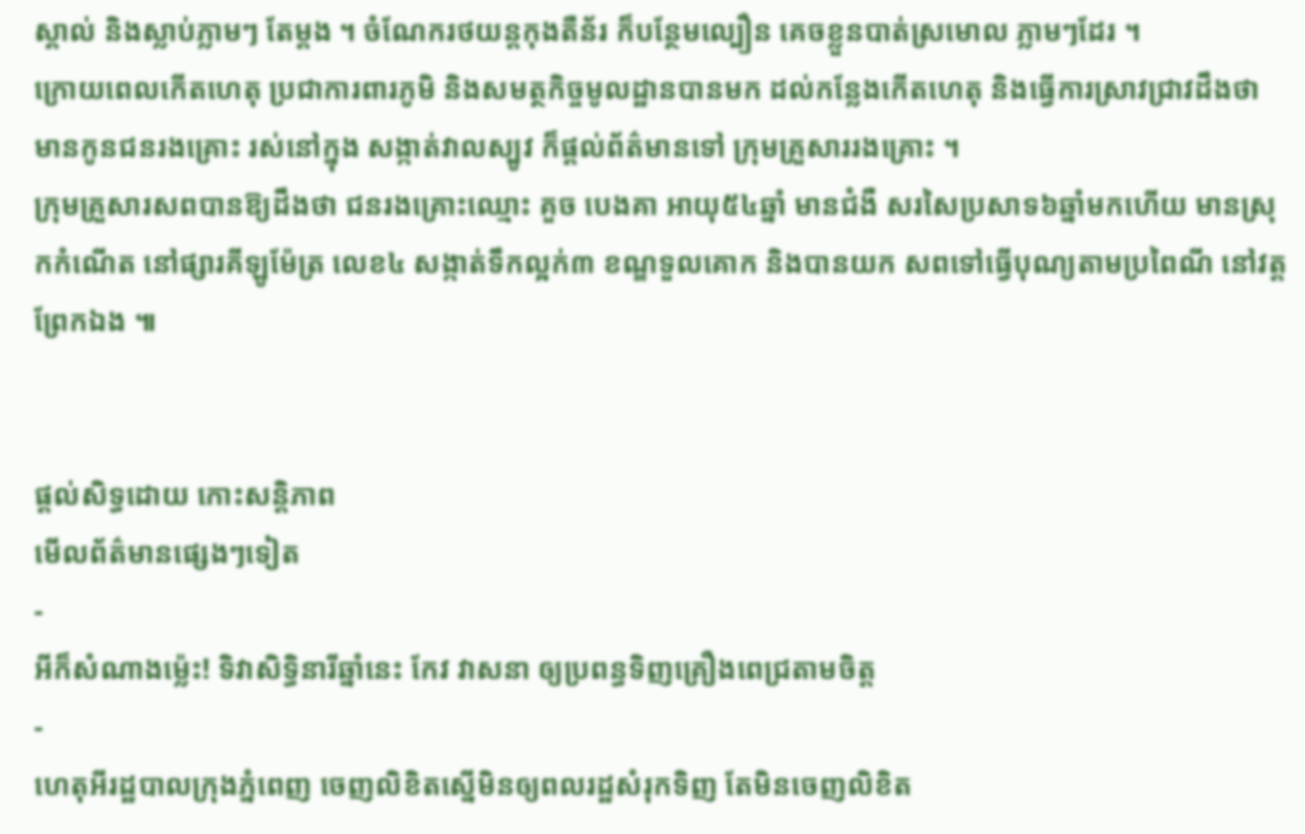ស្គាល់ និងស្លាប់ភ្លាមៗ តែម្តង ។ ចំណែករថយន្តកុងតឺន័រ ក៏បន្ថែមល្បឿន គេចខ្លួនបាត់ស្រមោល ភ្លាមៗដែរ ។
ក្រោយពេលកើតហេតុ ប្រជាការពារភូមិ និងសមត្ថកិច្ចមូលដ្ឋានបានមក ដល់កន្លែងកើតហេតុ និងធ្វើការស្រាវជ្រាវដឹងថា មានកូនជនរងគ្រោះ រស់នៅក្នុង សង្កាត់វាលស្បូវ ក៏ផ្តល់ព័ត៌មានទៅ ក្រុមគ្រួសាររងគ្រោះ ។
ក្រុមគ្រួសារសពបានឱ្យដឹងថា ជនរងគ្រោះឈ្មោះ គួច បេងគា អាយុ៥៤ឆ្នាំ មានជំងឺ សរសៃប្រសាទ៦ឆ្នាំមកហើយ មានស្រុកកំណើត នៅផ្សារគីឡូម៉ែត្រ លេខ៤ សង្កាត់ទឹកល្អក់៣ ខណ្ឌទួលគោក និងបានយក សពទៅធ្វើបុណ្យតាមប្រពៃណី នៅវត្តព្រែកឯង ៕


ផ្តល់សិទ្ធដោយ កោះសន្តិភាព
មើលព័ត៌មានផ្សេងៗទៀត
-
អីក៏សំណាងម្ល៉េះ! ទិវាសិទ្ធិនារីឆ្នាំនេះ កែវ វាសនា ឲ្យប្រពន្ធទិញគ្រឿងពេជ្រតាមចិត្ត
-
ហេតុអីរដ្ឋបាលក្រុងភ្នំពេញ ចេញលិខិតស្នើមិនឲ្យពលរដ្ឋសំរុកទិញ តែមិនចេញលិខិត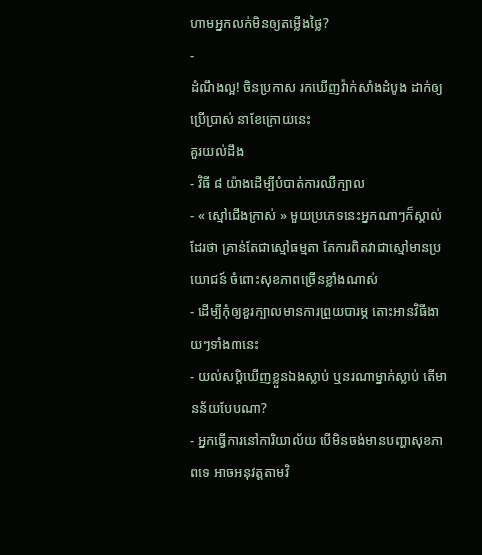ហាមអ្នកលក់មិនឲ្យតម្លើងថ្លៃ?
-
ដំណឹងល្អ! ចិនប្រកាស រកឃើញវ៉ាក់សាំងដំបូង ដាក់ឲ្យប្រើប្រាស់ នាខែក្រោយនេះ
គួរយល់ដឹង
- វិធី ៨ យ៉ាងដើម្បីបំបាត់ការឈឺក្បាល
- « ស្មៅជើងក្រាស់ » មួយប្រភេទនេះអ្នកណាៗក៏ស្គាល់ដែរថា គ្រាន់តែជាស្មៅធម្មតា តែការពិតវាជាស្មៅមានប្រយោជន៍ ចំពោះសុខភាពច្រើនខ្លាំងណាស់
- ដើម្បីកុំឲ្យខួរក្បាលមានការព្រួយបារម្ភ តោះអានវិធីងាយៗទាំង៣នេះ
- យល់សប្តិឃើញខ្លួនឯងស្លាប់ ឬនរណាម្នាក់ស្លាប់ តើមានន័យបែបណា?
- អ្នកធ្វើការនៅការិយាល័យ បើមិនចង់មានបញ្ហាសុខភាពទេ អាចអនុវត្តតាមវិ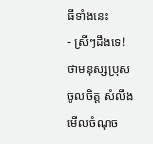ធីទាំងនេះ
- ស្រីៗដឹងទេ! ថាមនុស្សប្រុសចូលចិត្ត សំលឹងមើលចំណុច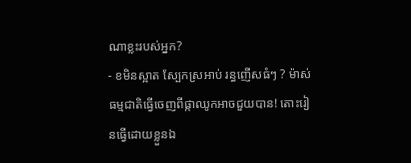ណាខ្លះរបស់អ្នក?
- ខមិនស្អាត ស្បែកស្រអាប់ រន្ធញើសធំៗ ? ម៉ាស់ធម្មជាតិធ្វើចេញពីផ្កាឈូកអាចជួយបាន! តោះរៀនធ្វើដោយខ្លួនឯ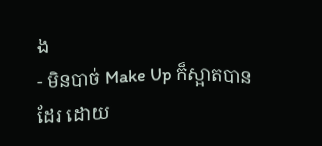ង
- មិនបាច់ Make Up ក៏ស្អាតបានដែរ ដោយ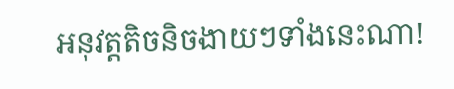អនុវត្តតិចនិចងាយៗទាំងនេះណា!